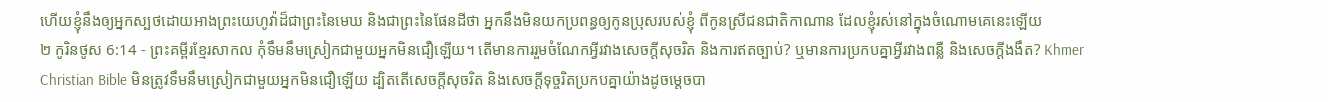ហើយខ្ញុំនឹងឲ្យអ្នកស្បថដោយអាងព្រះយេហូវ៉ាដ៏ជាព្រះនៃមេឃ និងជាព្រះនៃផែនដីថា អ្នកនឹងមិនយកប្រពន្ធឲ្យកូនប្រុសរបស់ខ្ញុំ ពីកូនស្រីជនជាតិកាណាន ដែលខ្ញុំរស់នៅក្នុងចំណោមគេនេះឡើយ
២ កូរិនថូស 6:14 - ព្រះគម្ពីរខ្មែរសាកល កុំទឹមនឹមស្រៀកជាមួយអ្នកមិនជឿឡើយ។ តើមានការរួមចំណែកអ្វីរវាងសេចក្ដីសុចរិត និងការឥតច្បាប់? ឬមានការប្រកបគ្នាអ្វីរវាងពន្លឺ និងសេចក្ដីងងឹត? Khmer Christian Bible មិនត្រូវទឹមនឹមស្រៀកជាមួយអ្នកមិនជឿឡើយ ដ្បិតតើសេចក្ដីសុចរិត និងសេចក្ដីទុច្ចរិតប្រកបគ្នាយ៉ាងដូចម្ដេចបា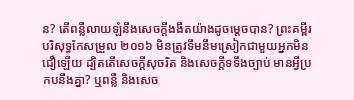ន? តើពន្លឺលាយឡំនឹងសេចក្ដីងងឹតយ៉ាងដូចម្ដេចបាន? ព្រះគម្ពីរបរិសុទ្ធកែសម្រួល ២០១៦ មិនត្រូវទឹមនឹមស្រៀកជាមួយអ្នកមិនជឿឡើយ ដ្បិតតើសេចក្តីសុចរិត និងសេចក្ដីទទឹងច្បាប់ មានអ្វីប្រកបនឹងគ្នា? ឬពន្លឺ និងសេច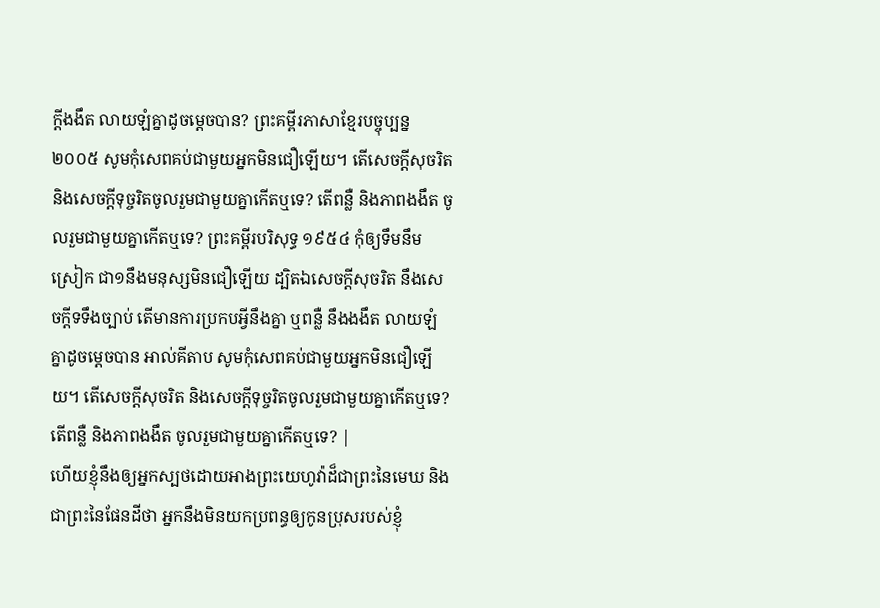ក្ដីងងឹត លាយឡំគ្នាដូចម្តេចបាន? ព្រះគម្ពីរភាសាខ្មែរបច្ចុប្បន្ន ២០០៥ សូមកុំសេពគប់ជាមួយអ្នកមិនជឿឡើយ។ តើសេចក្ដីសុចរិត និងសេចក្ដីទុច្ចរិតចូលរួមជាមួយគ្នាកើតឬទេ? តើពន្លឺ និងភាពងងឹត ចូលរួមជាមួយគ្នាកើតឬទេ? ព្រះគម្ពីរបរិសុទ្ធ ១៩៥៤ កុំឲ្យទឹមនឹមស្រៀក ជា១នឹងមនុស្សមិនជឿឡើយ ដ្បិតឯសេចក្ដីសុចរិត នឹងសេចក្ដីទទឹងច្បាប់ តើមានការប្រកបអ្វីនឹងគ្នា ឬពន្លឺ នឹងងងឹត លាយឡំគ្នាដូចម្តេចបាន អាល់គីតាប សូមកុំសេពគប់ជាមួយអ្នកមិនជឿឡើយ។ តើសេចក្ដីសុចរិត និងសេចក្ដីទុច្ចរិតចូលរួមជាមួយគ្នាកើតឬទេ? តើពន្លឺ និងភាពងងឹត ចូលរួមជាមួយគ្នាកើតឬទេ? |
ហើយខ្ញុំនឹងឲ្យអ្នកស្បថដោយអាងព្រះយេហូវ៉ាដ៏ជាព្រះនៃមេឃ និងជាព្រះនៃផែនដីថា អ្នកនឹងមិនយកប្រពន្ធឲ្យកូនប្រុសរបស់ខ្ញុំ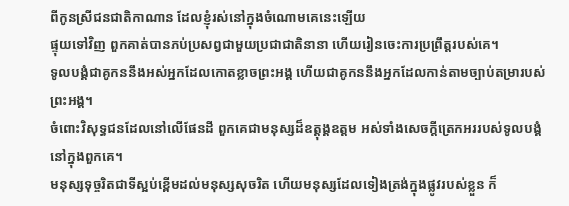ពីកូនស្រីជនជាតិកាណាន ដែលខ្ញុំរស់នៅក្នុងចំណោមគេនេះឡើយ
ផ្ទុយទៅវិញ ពួកគាត់បានភប់ប្រសព្វជាមួយប្រជាជាតិនានា ហើយរៀនចេះការប្រព្រឹត្តរបស់គេ។
ទូលបង្គំជាគូកននឹងអស់អ្នកដែលកោតខ្លាចព្រះអង្គ ហើយជាគូកននឹងអ្នកដែលកាន់តាមច្បាប់តម្រារបស់ព្រះអង្គ។
ចំពោះវិសុទ្ធជនដែលនៅលើផែនដី ពួកគេជាមនុស្សដ៏ឧត្ដុង្គឧត្ដម អស់ទាំងសេចក្ដីត្រេកអររបស់ទូលបង្គំនៅក្នុងពួកគេ។
មនុស្សទុច្ចរិតជាទីស្អប់ខ្ពើមដល់មនុស្សសុចរិត ហើយមនុស្សដែលទៀងត្រង់ក្នុងផ្លូវរបស់ខ្លួន ក៏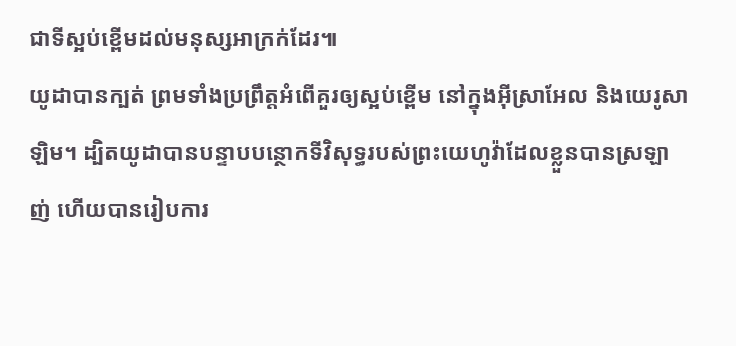ជាទីស្អប់ខ្ពើមដល់មនុស្សអាក្រក់ដែរ៕
យូដាបានក្បត់ ព្រមទាំងប្រព្រឹត្តអំពើគួរឲ្យស្អប់ខ្ពើម នៅក្នុងអ៊ីស្រាអែល និងយេរូសាឡិម។ ដ្បិតយូដាបានបន្ទាបបន្ថោកទីវិសុទ្ធរបស់ព្រះយេហូវ៉ាដែលខ្លួនបានស្រឡាញ់ ហើយបានរៀបការ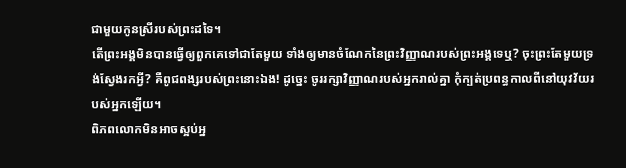ជាមួយកូនស្រីរបស់ព្រះដទៃ។
តើព្រះអង្គមិនបានធ្វើឲ្យពួកគេទៅជាតែមួយ ទាំងឲ្យមានចំណែកនៃព្រះវិញ្ញាណរបស់ព្រះអង្គទេឬ? ចុះព្រះតែមួយទ្រង់ស្វែងរកអ្វី? គឺពូជពង្សរបស់ព្រះនោះឯង! ដូច្នេះ ចូររក្សាវិញ្ញាណរបស់អ្នករាល់គ្នា កុំក្បត់ប្រពន្ធកាលពីនៅយុវវ័យរបស់អ្នកឡើយ។
ពិភពលោកមិនអាចស្អប់អ្ន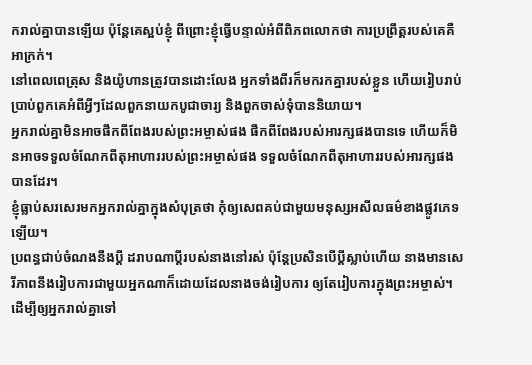ករាល់គ្នាបានឡើយ ប៉ុន្តែគេស្អប់ខ្ញុំ ពីព្រោះខ្ញុំធ្វើបន្ទាល់អំពីពិភពលោកថា ការប្រព្រឹត្តរបស់គេគឺអាក្រក់។
នៅពេលពេត្រុស និងយ៉ូហានត្រូវបានដោះលែង អ្នកទាំងពីរក៏មករកគ្នារបស់ខ្លួន ហើយរៀបរាប់ប្រាប់ពួកគេអំពីអ្វីៗដែលពួកនាយកបូជាចារ្យ និងពួកចាស់ទុំបាននិយាយ។
អ្នករាល់គ្នាមិនអាចផឹកពីពែងរបស់ព្រះអម្ចាស់ផង ផឹកពីពែងរបស់អារក្សផងបានទេ ហើយក៏មិនអាចទទួលចំណែកពីតុអាហាររបស់ព្រះអម្ចាស់ផង ទទួលចំណែកពីតុអាហាររបស់អារក្សផងបានដែរ។
ខ្ញុំធ្លាប់សរសេរមកអ្នករាល់គ្នាក្នុងសំបុត្រថា កុំឲ្យសេពគប់ជាមួយមនុស្សអសីលធម៌ខាងផ្លូវភេទឡើយ។
ប្រពន្ធជាប់ចំណងនឹងប្ដី ដរាបណាប្ដីរបស់នាងនៅរស់ ប៉ុន្តែប្រសិនបើប្ដីស្លាប់ហើយ នាងមានសេរីភាពនឹងរៀបការជាមួយអ្នកណាក៏ដោយដែលនាងចង់រៀបការ ឲ្យតែរៀបការក្នុងព្រះអម្ចាស់។
ដើម្បីឲ្យអ្នករាល់គ្នាទៅ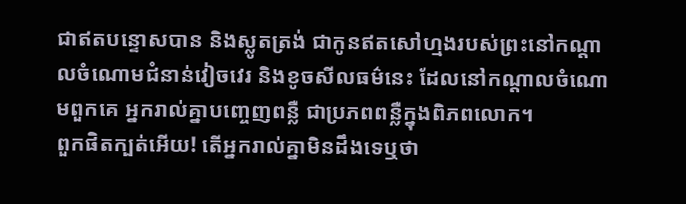ជាឥតបន្ទោសបាន និងស្លូតត្រង់ ជាកូនឥតសៅហ្មងរបស់ព្រះនៅកណ្ដាលចំណោមជំនាន់វៀចវេរ និងខូចសីលធម៌នេះ ដែលនៅកណ្ដាលចំណោមពួកគេ អ្នករាល់គ្នាបញ្ចេញពន្លឺ ជាប្រភពពន្លឺក្នុងពិភពលោក។
ពួកផិតក្បត់អើយ! តើអ្នករាល់គ្នាមិនដឹងទេឬថា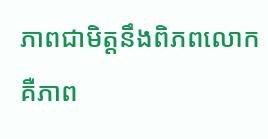ភាពជាមិត្តនឹងពិភពលោក គឺភាព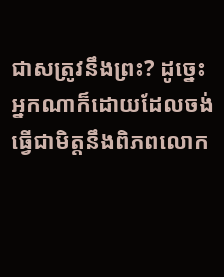ជាសត្រូវនឹងព្រះ? ដូច្នេះ អ្នកណាក៏ដោយដែលចង់ធ្វើជាមិត្តនឹងពិភពលោក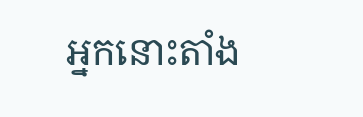អ្នកនោះតាំង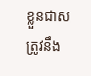ខ្លួនជាសត្រូវនឹង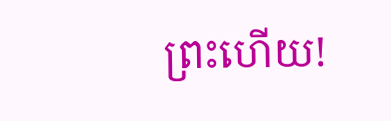ព្រះហើយ!